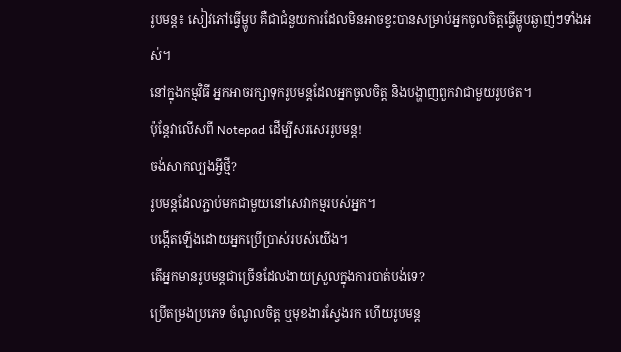រូបមន្ត៖ សៀវភៅធ្វើម្ហូប គឺជាជំនួយការដែលមិនអាចខ្វះបានសម្រាប់អ្នកចូលចិត្តធ្វើម្ហូបឆ្ងាញ់ៗទាំងអស់។
នៅក្នុងកម្មវិធី អ្នកអាចរក្សាទុករូបមន្តដែលអ្នកចូលចិត្ត និងបង្ហាញពួកវាជាមួយរូបថត។
ប៉ុន្តែវាលើសពី Notepad ដើម្បីសរសេររូបមន្ត!
ចង់សាកល្បងអ្វីថ្មី?
រូបមន្តដែលភ្ជាប់មកជាមួយនៅសេវាកម្មរបស់អ្នក។
បង្កើតឡើងដោយអ្នកប្រើប្រាស់របស់យើង។
តើអ្នកមានរូបមន្តជាច្រើនដែលងាយស្រួលក្នុងការបាត់បង់ទេ?
ប្រើតម្រងប្រភេទ ចំណូលចិត្ត ឬមុខងារស្វែងរក ហើយរូបមន្ត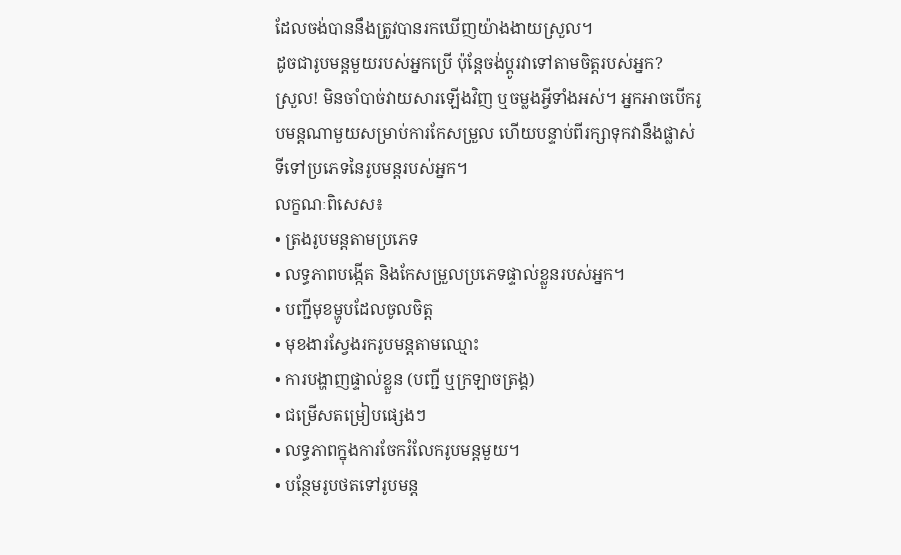ដែលចង់បាននឹងត្រូវបានរកឃើញយ៉ាងងាយស្រួល។
ដូចជារូបមន្តមួយរបស់អ្នកប្រើ ប៉ុន្តែចង់ប្ដូរវាទៅតាមចិត្តរបស់អ្នក?
ស្រួល! មិនចាំបាច់វាយសារឡើងវិញ ឬចម្លងអ្វីទាំងអស់។ អ្នកអាចបើករូបមន្តណាមួយសម្រាប់ការកែសម្រួល ហើយបន្ទាប់ពីរក្សាទុកវានឹងផ្លាស់ទីទៅប្រភេទនៃរូបមន្តរបស់អ្នក។
លក្ខណៈពិសេស៖
• ត្រងរូបមន្តតាមប្រភេទ
• លទ្ធភាពបង្កើត និងកែសម្រួលប្រភេទផ្ទាល់ខ្លួនរបស់អ្នក។
• បញ្ជីមុខម្ហូបដែលចូលចិត្ត
• មុខងារស្វែងរករូបមន្តតាមឈ្មោះ
• ការបង្ហាញផ្ទាល់ខ្លួន (បញ្ជី ឬក្រឡាចត្រង្គ)
• ជម្រើសតម្រៀបផ្សេងៗ
• លទ្ធភាពក្នុងការចែករំលែករូបមន្តមួយ។
• បន្ថែមរូបថតទៅរូបមន្ត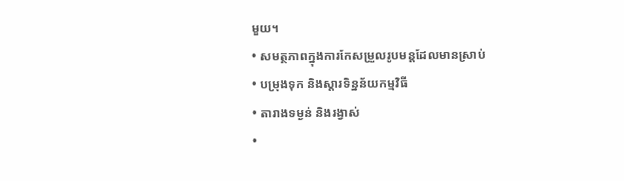មួយ។
• សមត្ថភាពក្នុងការកែសម្រួលរូបមន្តដែលមានស្រាប់
• បម្រុងទុក និងស្ដារទិន្នន័យកម្មវិធី
• តារាងទម្ងន់ និងរង្វាស់
•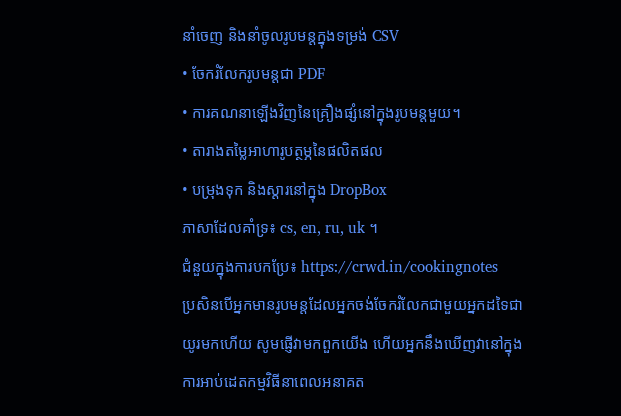នាំចេញ និងនាំចូលរូបមន្តក្នុងទម្រង់ CSV
• ចែករំលែករូបមន្តជា PDF
• ការគណនាឡើងវិញនៃគ្រឿងផ្សំនៅក្នុងរូបមន្តមួយ។
• តារាងតម្លៃអាហារូបត្ថម្ភនៃផលិតផល
• បម្រុងទុក និងស្ដារនៅក្នុង DropBox
ភាសាដែលគាំទ្រ៖ cs, en, ru, uk ។
ជំនួយក្នុងការបកប្រែ៖ https://crwd.in/cookingnotes
ប្រសិនបើអ្នកមានរូបមន្តដែលអ្នកចង់ចែករំលែកជាមួយអ្នកដទៃជាយូរមកហើយ សូមផ្ញើវាមកពួកយើង ហើយអ្នកនឹងឃើញវានៅក្នុងការអាប់ដេតកម្មវិធីនាពេលអនាគត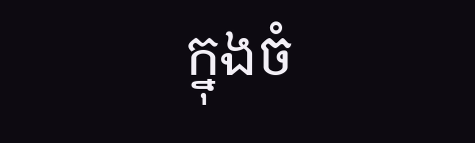ក្នុងចំ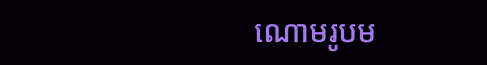ណោមរូបម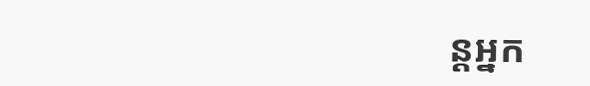ន្តអ្នក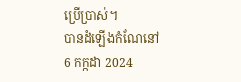ប្រើប្រាស់។
បានដំឡើងកំណែនៅ
6 កក្កដា 2024